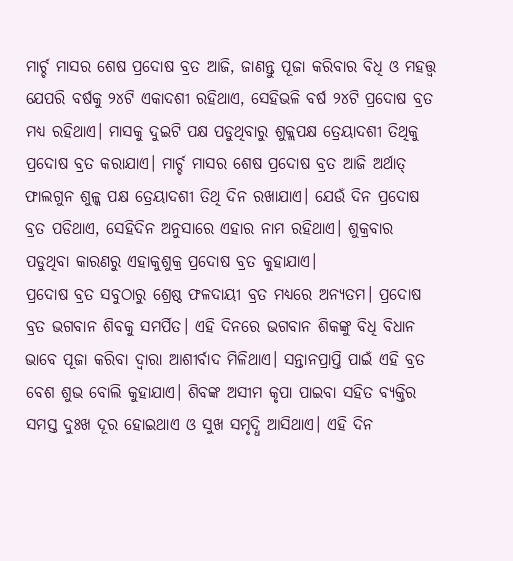ମାର୍ଚ୍ଚ ମାସର ଶେଷ ପ୍ରଦୋଷ ବ୍ରତ ଆଜି, ଜାଣନ୍ତୁ ପୂଜା କରିବାର ବିଧି ଓ ମହତ୍ତ୍ବ
ଯେପରି ବର୍ଷକୁ ୨୪ଟି ଏକାଦଶୀ ରହିଥାଏ, ସେହିଭଳି ବର୍ଷ ୨୪ଟି ପ୍ରଦୋଷ ବ୍ରତ ମଧ୍ୟ ରହିଥାଏ। ମାସକୁ ଦୁଇଟି ପକ୍ଷ ପଡୁଥିବାରୁ ଶୁକ୍ଲପକ୍ଷ ତ୍ରେୟାଦଶୀ ତିଥିକୁ ପ୍ରଦୋଷ ବ୍ରତ କରାଯାଏ। ମାର୍ଚ୍ଚ ମାସର ଶେଷ ପ୍ରଦୋଷ ବ୍ରତ ଆଜି ଅର୍ଥାତ୍ ଫାଲଗୁନ ଶୁଳ୍କ ପକ୍ଷ ତ୍ରେୟାଦଶୀ ତିଥି ଦିନ ରଖାଯାଏ। ଯେଉଁ ଦିନ ପ୍ରଦୋଷ ବ୍ରତ ପଡିଥାଏ, ସେହିଦିନ ଅନୁସାରେ ଏହାର ନାମ ରହିଥାଏ। ଶୁକ୍ରବାର ପଡୁଥିବା କାରଣରୁ ଏହାକୁଶୁକ୍ର ପ୍ରଦୋଷ ବ୍ରତ କୁହାଯାଏ।
ପ୍ରଦୋଷ ବ୍ରତ ସବୁଠାରୁ ଶ୍ରେଷ୍ଠ ଫଳଦାୟୀ ବ୍ରତ ମଧ୍ୟରେ ଅନ୍ଯତମ। ପ୍ରଦୋଷ ବ୍ରତ ଭଗବାନ ଶିବକୁ ସମର୍ପିତ। ଏହି ଦିନରେ ଭଗବାନ ଶିକଙ୍କୁ ବିଧି ବିଧାନ ଭାବେ ପୂଜା କରିବା ଦ୍ବାରା ଆଶୀର୍ବାଦ ମିଳିଥାଏ। ସନ୍ତାନପ୍ରାପ୍ତି ପାଇଁ ଏହି ବ୍ରତ ବେଶ ଶୁଭ ବୋଲି କୁହାଯାଏ। ଶିବଙ୍କ ଅସୀମ କୃପା ପାଇବା ସହିତ ବ୍ଯକ୍ତିର ସମସ୍ତ ଦୁଃଖ ଦୂର ହୋଇଥାଏ ଓ ସୁଖ ସମୃଦ୍ଧି ଆସିଥାଏ। ଏହି ଦିନ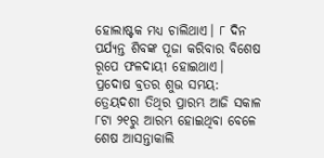ହୋଲାଷ୍ଟକ ମଧ୍ୟ ଚାଲିଥାଏ। ୮ ଦିନ ପର୍ଯ୍ଯନ୍ତ ଶିବଙ୍କ ପୂଜା କରିବାର ବିଶେଷ ରୂପେ ଫଳଦାୟୀ ହୋଇଥାଏ।
ପ୍ରଦୋଷ ବ୍ରତର ଶୁଭ ସମୟ:
ତ୍ରେୟଦଶୀ ତିଥିର ପ୍ରାରମ୍ଭ ଆଜି ସକାଳ ୮ଟା ୨୧ରୁ ଆରମ୍ଭ ହୋଇଥିବା ବେଳେ ଶେଷ ଆସନ୍ତାକାଲି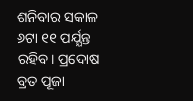ଶନିବାର ସକାଳ ୬ଟା ୧୧ ପର୍ଯ୍ଯନ୍ତ ରହିବ। ପ୍ରଦୋଷ ବ୍ରତ ପୂଜା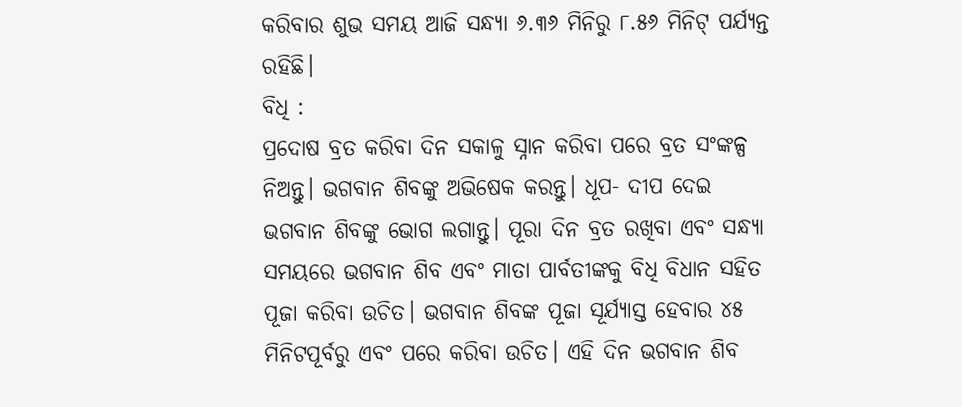କରିବାର ଶୁଭ ସମୟ ଆଜି ସନ୍ଧ୍ଯା ୬.୩୬ ମିନିରୁ ୮.୫୬ ମିନିଟ୍ ପର୍ଯ୍ଯନ୍ତ ରହିଛି।
ବିଧି :
ପ୍ରଦୋଷ ବ୍ରତ କରିବା ଦିନ ସକାଳୁ ସ୍ନାନ କରିବା ପରେ ବ୍ରତ ସଂଙ୍କଳ୍ପ ନିଅନ୍ତୁ। ଭଗବାନ ଶିବଙ୍କୁ ଅଭିଷେକ କରନ୍ତୁ। ଧୂପ- ଦୀପ ଦେଇ ଭଗବାନ ଶିବଙ୍କୁ ଭୋଗ ଲଗାନ୍ତୁ। ପୂରା ଦିନ ବ୍ରତ ରଖିବା ଏବଂ ସନ୍ଧ୍ଯା ସମୟରେ ଭଗବାନ ଶିବ ଏବଂ ମାତା ପାର୍ବତୀଙ୍କକୁ ବିଧି ବିଧାନ ସହିତ ପୂଜା କରିବା ଉଚିତ। ଭଗବାନ ଶିବଙ୍କ ପୂଜା ସୂର୍ଯ୍ଯାସ୍ତ ହେବାର ୪୫ ମିନିଟପୂର୍ବରୁ ଏବଂ ପରେ କରିବା ଉଚିତ। ଏହି ଦିନ ଭଗବାନ ଶିବ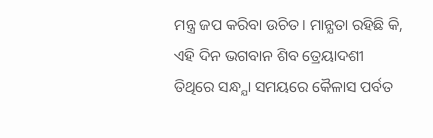ମନ୍ତ୍ର ଜପ କରିବା ଉଚିତ। ମାନ୍ଯତା ରହିଛି କି, ଏହି ଦିନ ଭଗବାନ ଶିବ ତ୍ରେୟାଦଶୀ ତିଥିରେ ସନ୍ଧ୍ଯା ସମୟରେ କୈଳାସ ପର୍ବତ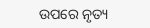ଉପରେ ନୃତ୍ୟ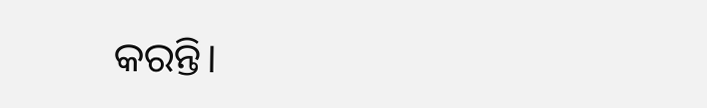କରନ୍ତି।